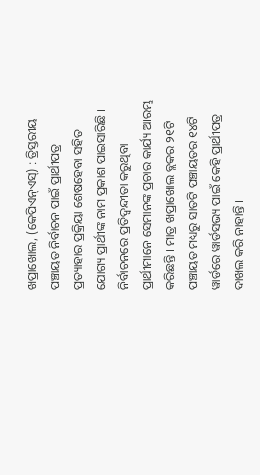ଖପ୍ରାଖୋଲ, (କେପିଏନ୍ଏସ୍) : ତ୍ରିସ୍ତରୀୟ ପଞ୍ଚାୟତ ନିର୍ବାଚନ ପାଇଁ ପ୍ରାର୍ଥୀପତ୍ର ପ୍ରତ୍ୟାହାର ପ୍ରକ୍ରିୟା ଶେଷହେବା ସହିତ ଯୋଗ୍ୟ ପ୍ରାର୍ଥୀଙ୍କ ନାମ ପ୍ରକାଶ ପାଇସାରିଛି । ନିର୍ବାଚନରେ ପ୍ରତିଦ୍ବନ୍ଦୀତା କରୁଥିବା ପ୍ରାର୍ଥୀମାନେ ସେମାନଙ୍କ ପ୍ରଚାର କାର୍ଯ୍ୟ ଆରମ୍ଭ କରିଛନ୍ତି । ମାତ୍ର ଖପ୍ରାଖୋଲ ବ୍ଲକର ୨୧ଟି ପଞ୍ଚାୟତ ମଧ୍ୟରୁ ସାତଟି ପଞ୍ଚାୟତର ୧୪ଟି ୱାର୍ଡରେ ୱାର୍ଡସଭ୍ୟ ପାଇଁ କେହି ପ୍ରାର୍ଥୀପତ୍ର ଦାଖଲ କରି ନାହାନ୍ତି ।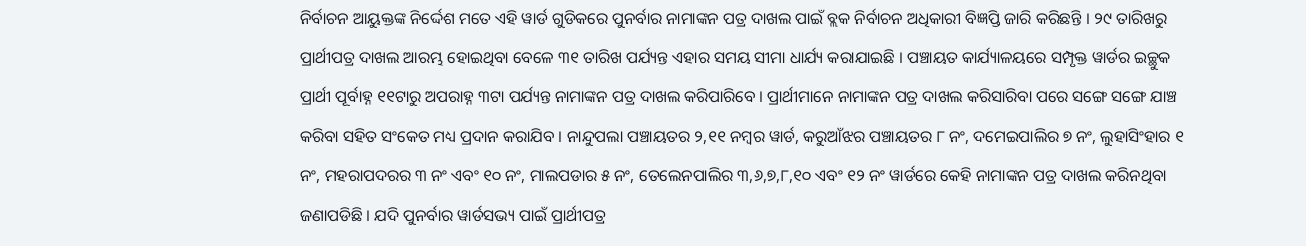ନିର୍ବାଚନ ଆୟୁକ୍ତଙ୍କ ନିର୍ଦ୍ଦେଶ ମତେ ଏହି ୱାର୍ଡ ଗୁଡିକରେ ପୁନର୍ବାର ନାମାଙ୍କନ ପତ୍ର ଦାଖଲ ପାଇଁ ବ୍ଲକ ନିର୍ବାଚନ ଅଧିକାରୀ ବିଜ୍ଞପ୍ତି ଜାରି କରିଛନ୍ତି । ୨୯ ତାରିଖରୁ ପ୍ରାର୍ଥୀପତ୍ର ଦାଖଲ ଆରମ୍ଭ ହୋଇଥିବା ବେଳେ ୩୧ ତାରିଖ ପର୍ଯ୍ୟନ୍ତ ଏହାର ସମୟ ସୀମା ଧାର୍ଯ୍ୟ କରାଯାଇଛି । ପଞ୍ଚାୟତ କାର୍ଯ୍ୟାଳୟରେ ସମ୍ପୃକ୍ତ ୱାର୍ଡର ଇଚ୍ଛୁକ ପ୍ରାର୍ଥୀ ପୂର୍ବାହ୍ନ ୧୧ଟାରୁ ଅପରାହ୍ନ ୩ଟା ପର୍ଯ୍ୟନ୍ତ ନାମାଙ୍କନ ପତ୍ର ଦାଖଲ କରିପାରିବେ । ପ୍ରାର୍ଥୀମାନେ ନାମାଙ୍କନ ପତ୍ର ଦାଖଲ କରିସାରିବା ପରେ ସଙ୍ଗେ ସଙ୍ଗେ ଯାଞ୍ଚ କରିବା ସହିତ ସଂକେତ ମଧ୍ୟ ପ୍ରଦାନ କରାଯିବ । ନାନ୍ଦୁପଲା ପଞ୍ଚାୟତର ୨,୧୧ ନମ୍ବର ୱାର୍ଡ, କରୁଆଁଝର ପଞ୍ଚାୟତର ୮ ନଂ, ଦମେଇପାଲିର ୭ ନଂ, ଲୁହାସିଂହାର ୧ ନଂ, ମହରାପଦରର ୩ ନଂ ଏବଂ ୧୦ ନଂ, ମାଲପଡାର ୫ ନଂ, ତେଲେନପାଲିର ୩,୬,୭,୮,୧୦ ଏବଂ ୧୨ ନଂ ୱାର୍ଡରେ କେହି ନାମାଙ୍କନ ପତ୍ର ଦାଖଲ କରିନଥିବା ଜଣାପଡିଛି । ଯଦି ପୁନର୍ବାର ୱାର୍ଡସଭ୍ୟ ପାଇଁ ପ୍ରାର୍ଥୀପତ୍ର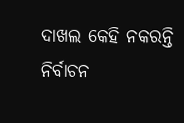ଦାଖଲ କେହି ନକରନ୍ତି ନିର୍ବାଚନ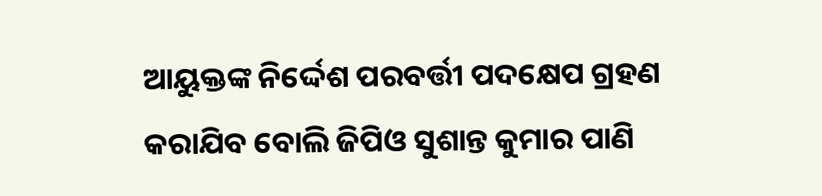ଆୟୁକ୍ତଙ୍କ ନିର୍ଦ୍ଦେଶ ପରବର୍ତ୍ତୀ ପଦକ୍ଷେପ ଗ୍ରହଣ କରାଯିବ ବୋଲି ଜିପିଓ ସୁଶାନ୍ତ କୁମାର ପାଣି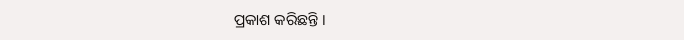ପ୍ରକାଶ କରିଛନ୍ତି ।